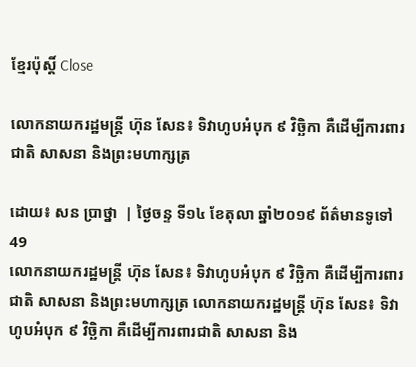ខ្មែរប៉ុស្ដិ៍ Close

លោកនាយករដ្ឋមន្រ្តី ហ៊ុន សែន៖ ទិវាហូបអំបុក ៩ វិច្ឆិកា គឺដើម្បីការពារជាតិ សាសនា និងព្រះមហាក្សត្រ

ដោយ៖ សន ប្រាថ្នា  | ថ្ងៃចន្ទ ទី១៤ ខែតុលា ឆ្នាំ២០១៩ ព័ត៌មានទូទៅ 49
លោកនាយករដ្ឋមន្រ្តី ហ៊ុន សែន៖ ទិវាហូបអំបុក ៩ វិច្ឆិកា គឺដើម្បីការពារជាតិ សាសនា និងព្រះមហាក្សត្រ លោកនាយករដ្ឋមន្រ្តី ហ៊ុន សែន៖ ទិវាហូបអំបុក ៩ វិច្ឆិកា គឺដើម្បីការពារជាតិ សាសនា និង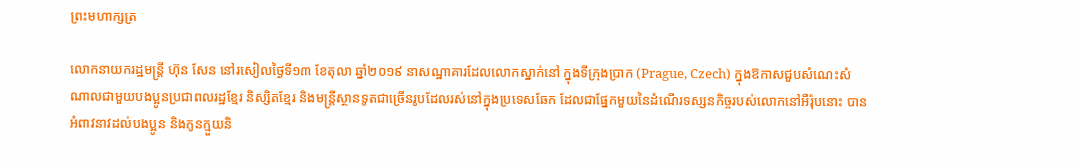ព្រះមហាក្សត្រ

លោកនាយករដ្ឋមន្រ្តី ហ៊ុន សែន នៅរសៀលថ្ងៃទី១៣ ខែតុលា ឆ្នាំ២០១៩ នាសណ្ឋាគារដែលលោកស្នាក់នៅ ក្នុងទីក្រុងប្រាក (Prague, Czech) ក្នុងឱកាសជួបសំណេះសំណាលជាមួយបងប្អូនប្រជាពលរដ្ឋខ្មែរ និស្សិតខ្មែរ និងមន្រ្តីស្ថានទូតជាច្រើនរូបដែលរស់នៅក្នុងប្រទេសឆែក ដែលជាផ្នែកមួយនៃដំណើរទស្សនកិច្ចរបស់លោកនៅអឺរ៉ុបនោះ បានអំពាវនាវដល់បងប្អូន និងកូនក្មួយនិ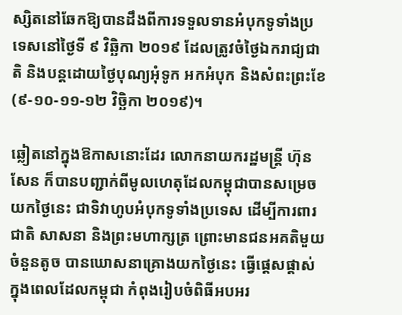ស្សិតនៅឆែកឱ្យបានដឹងពីការទទួលទានអំបុកទូទាំងប្រទេសនៅថ្ងៃទី ៩ វិឆ្ឆិកា ២០១៩ ដែលត្រូវចំថ្ងៃឯករាជ្យជាតិ និងបន្តដោយថ្ងៃបុណ្យអុំទូក អកអំបុក និងសំពះព្រះខែ (៩-១០-១១-១២ វិច្ឆិកា ២០១៩)។

ឆ្លៀតនៅក្នុងឱកាសនោះដែរ លោកនាយករដ្ឋមន្រ្តី ហ៊ុន សែន ក៏បានបញ្ជាក់ពីមូលហេតុដែលកម្ពុជាបានសម្រេចយកថ្ងៃនេះ ជាទិវាហូបអំបុកទូទាំងប្រទេស ដើម្បីការពារជាតិ សាសនា និងព្រះមហាក្សត្រ ព្រោះមានជនអគតិមួយចំនួនតូច បានឃោសនាគ្រោងយកថ្ងៃនេះ ធ្វើផ្តេសផ្តាស់ក្នុងពេលដែលកម្ពុជា កំពុងរៀបចំពិធីអបអរ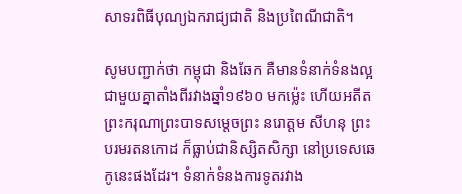សាទរពិធីបុណ្យឯករាជ្យជាតិ និងប្រពៃណីជាតិ។

សូមបញ្ជាក់ថា កម្ពុជា និងឆែក គឺមានទំនាក់ទំនងល្អជាមួយគ្នាតាំងពីរវាងឆ្នាំ១៩៦០ មកម៉្លេះ ហើយអតីតព្រះករុណាព្រះបាទសម្តេចព្រះ នរោត្តម សីហនុ ព្រះបរមរតនកោដ ក៏ធ្លាប់ជានិស្សិតសិក្សា នៅប្រទេសឆេកូនេះផងដែរ។ ទំនាក់ទំនងការទូតរវាង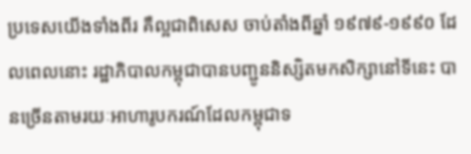ប្រទេសយើងទាំងពីរ គឺល្អជាពិសេស ចាប់តាំងពីឆ្នាំ ១៩៧៩-១៩៩០ ដែលពេលនោះ រដ្ឋាភិបាលកម្ពុជាបានបញ្ជូននិស្សិតមកសិក្សានៅទីនេះ បានច្រើនតាមរយៈអាហារូបករណ៍ដែលកម្ពុជាទ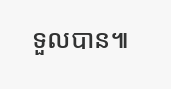ទួលបាន៕